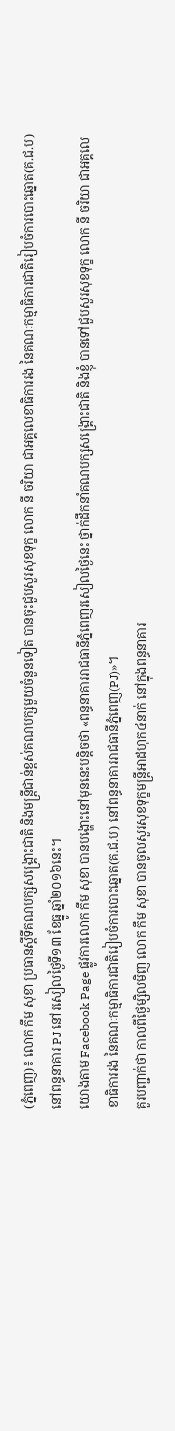(ភ្នំពេញ)៖ លោក កឹម សុខា ប្រធានស្តីទីគណបក្សសង្រ្គោះជាតិ និងមន្រ្តីជាន់ខ្ពស់គណបក្សមួយចំនួនទៀត បានចុះជួបសួរសុខទុក្ខ លោក នី ចរិយា ជាអគ្គលេខាធិការរង នៃគណៈកម្មាធិការជាតិរៀបចំការបោះឆ្នោត(គ.ជ.ប) នៅពន្ធនាគារ PJ នៅរសៀលថ្ងៃទី១៣ ខែធ្នូ ឆ្នាំ២០១៦នេះ។
យោងតាម Facebook Page ផ្លូវការលោក កឹម សុខា បានបង្ហោះនៅមុននេះបន្តិចថា «ពន្ធនាគាររាជធានីភ្នំពេញរសៀលថ្ងៃនេះ ថ្នាក់ដឹកនាំគណបក្សសង្គ្រោះជាតិ និងខ្ញុំ បានទៅជួបសួរសុខទុក្ខ លោក នី ចរិយា ជាអគ្គលេខាធិការរង នៃគណៈកម្មាធិការជាតិរៀបចំការបោះឆ្នោត(គ.ជ.ប) នៅពន្ធនាគាររាជធានីភ្នំពេញ(PJ)»។
គួរបញ្ជាក់ថា កាលពីថ្ងៃម្សិលមិញ លោក កឹម សុខា បានចូលសួរសុខទុក្ខមន្រ្តីអាដហុក៤នាក់ នៅក្នុងពន្ធនាគារ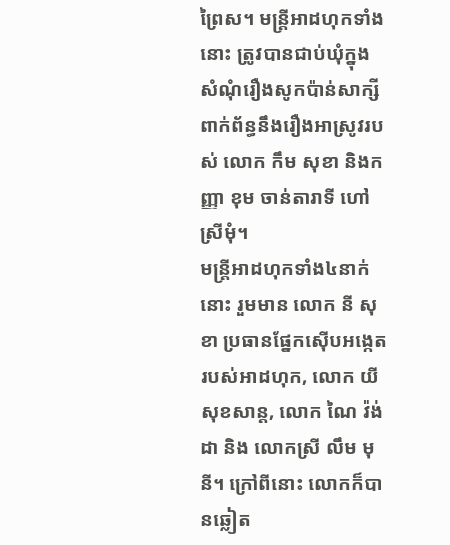ព្រៃស។ មន្រ្តីអាដហុកទាំងនោះ ត្រូវបានជាប់ឃុំក្នុងសំណុំរឿងសូកប៉ាន់សាក្សី ពាក់ព័ន្ធនឹងរឿងអាស្រូវរបស់ លោក កឹម សុខា និងកញ្ញា ខុម ចាន់តារាទី ហៅ ស្រីមុំ។
មន្រ្តីអាដហុកទាំង៤នាក់នោះ រួមមាន លោក នី សុខា ប្រធានផ្នែកស៊ើបអង្កេតរបស់អាដហុក, លោក យី សុខសាន្ត, លោក ណៃ វ៉ង់ដា និង លោកស្រី លឹម មុនី។ ក្រៅពីនោះ លោកក៏បានឆ្លៀត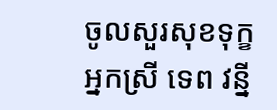ចូលសួរសុខទុក្ខ អ្នកស្រី ទេព វន្នី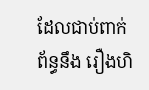ដែលជាប់ពាក់ព័ន្ធនឹង រឿងហិ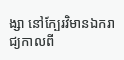ង្សា នៅក្បែរវិមានឯករាជ្យកាលពី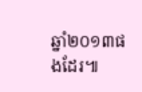ឆ្នាំ២០១៣ផងដែរ៕